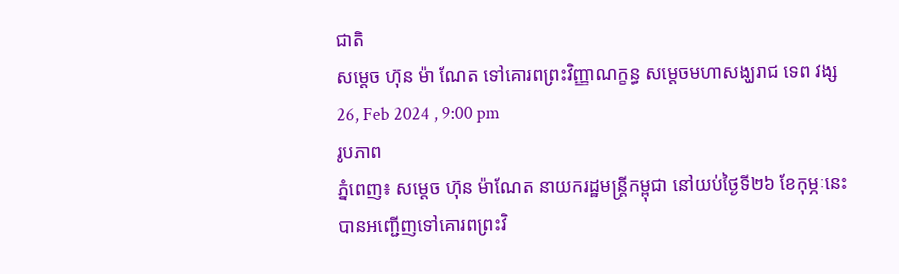ជាតិ
សម្ដេច ហ៊ុន ម៉ា ណែត ទៅគោរពព្រះវិញ្ញាណក្ខន្ធ សម្តេចមហាសង្ឃរាជ ទេព វង្ស
26, Feb 2024 , 9:00 pm
រូបភាព
ភ្នំពេញ៖ សម្ដេច ហ៊ុន ម៉ាណែត នាយករដ្ឋមន្រ្តីកម្ពុជា នៅយប់ថ្ងៃទី២៦ ខែកុម្ភៈនេះ បានអញ្ជើញទៅគោរពព្រះវិ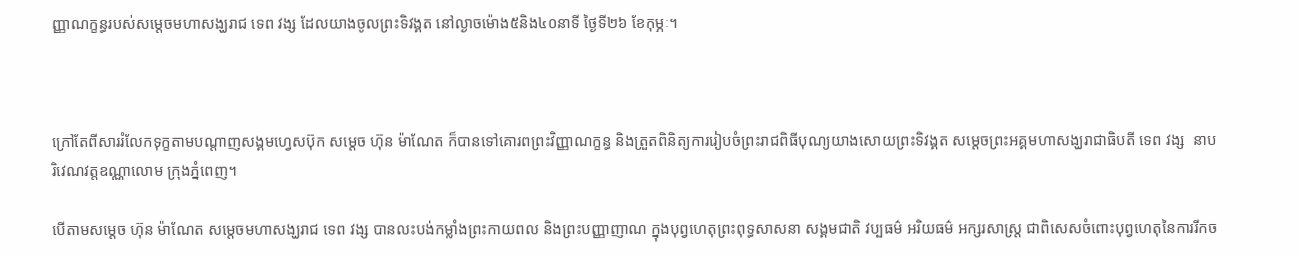ញ្ញាណក្ខន្ធរបស់សម្តេចមហាសង្ឃរាជ ទេព វង្ស ដែលយាងចូលព្រះទិវង្គត នៅល្ងាចម៉ោង៥និង៤០នាទី ថ្ងៃទី២៦ ខែកុម្ភៈ។



ក្រៅតែពីសាររំលែកទុក្ខតាមបណ្ដាញសង្គមហ្វេសប៊ុក សម្ដេច ហ៊ុន ម៉ាណែត ក៏បានទៅគោរពព្រះវិញ្ញាណក្ខន្ធ និងត្រួតពិនិត្យការរៀបចំព្រះរាជពិធីបុណ្យយាងសោយព្រះទិវង្គត សម្ដេចព្រះអគ្គមហាសង្ឃរាជាធិបតី ទេព វង្ស  នាបរិវេណវត្តឧណ្ណាលោម ក្រុងភ្នំពេញ។

បើតាមសម្ដេច ហ៊ុន ម៉ាណែត សម្តេចមហាសង្ឃរាជ ទេព វង្ស បានលះបង់កម្លាំងព្រះកាយពល និងព្រះបញ្ញាញាណ ក្នុងបុព្វហេតុព្រះពុទ្ធសាសនា សង្គមជាតិ វប្បធម៌ អរិយធម៌ អក្សរសាស្ត្រ ជាពិសេសចំពោះបុព្វហេតុនៃការរីកច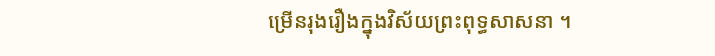ម្រើនរុងរឿងក្នុងវិស័យព្រះពុទ្ធសាសនា ។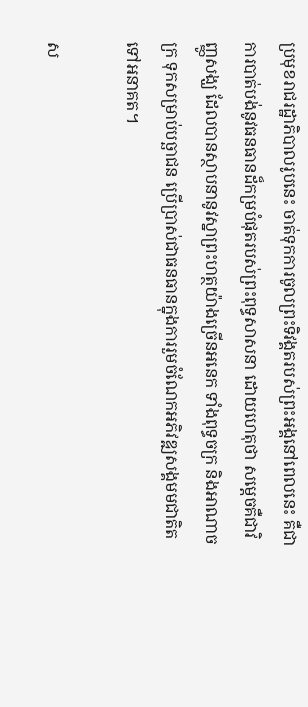ប្រមុខរាជរដ្ឋាភិបាលរូបនេះ ចាត់ទុកការចូលព្រះទិវង្គតរបស់ព្រះអង្គនៅពេលនេះ គឺជាការបាត់បង់នូវធនធានដ៏កម្របំផុតរបស់ព្រះពុទ្ធសាសនា ដោយហេតុថា សម្តេចគឺជាវិញ្ញូសង្ឃ ដែលបានស្ថាបនានូវស្នាព្រះហត្ថយ៉ាងច្រើនអនេក ទាំងពុទ្ធចក្រ និងអាណាចក្រ ទុកសម្រាប់បច្ឆាជន ប្រើប្រាស់ជាធនធានក្នុងការរួមចំណែកអភិវឌ្ឍសង្គមមជាតិតទៅអនាគត។

ស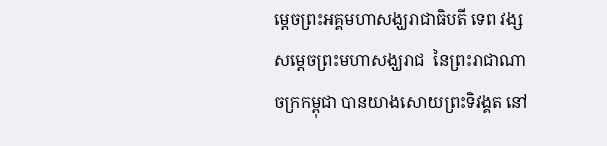ម្តេចព្រះអគ្គមហាសង្ឃរាជាធិបតី ទេព វង្ស សម្តេចព្រះមហាសង្ឃរាជ  នៃព្រះរាជាណាចក្រកម្ពុជា បានយាងសោយព្រះទិវង្គត នៅ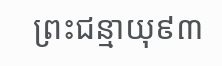ព្រះជន្មាយុ៩៣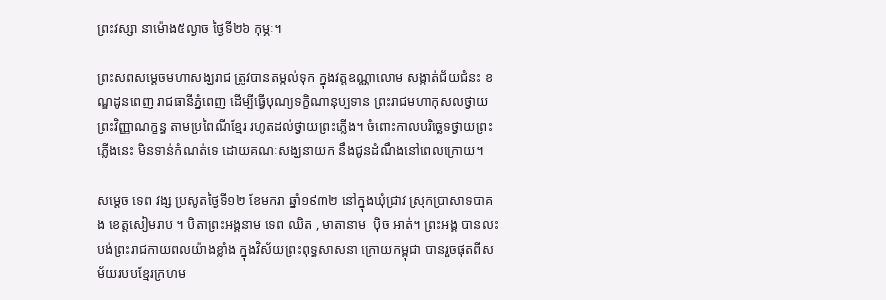ព្រះវស្សា នាម៉ោង៥ល្ងាច ថ្ងៃទី២៦ កុម្ភៈ។

ព្រះសពសម្ដេចមហាសង្ឃរាជ ត្រូវបានតម្កល់ទុក ក្នុងវត្តឧណ្ណាលោម សង្កាត់ជ័យជំនះ ខណ្ឌដូនពេញ រាជធានីភ្នំពេញ ដើម្បីធ្វើបុណ្យទក្ខិណានុប្បទាន ព្រះរាជមហាកុសលថ្វាយព្រះវិញ្ញាណក្ខន្ធ តាមប្រពៃណីខ្មែរ រហូតដល់ថ្វាយព្រះភ្លើង។ ចំពោះកាលបរិច្ឆេទថ្វាយព្រះភ្លើងនេះ មិនទាន់កំណត់ទេ ដោយគណៈសង្ឃនាយក នឹងជូនដំណឹងនៅពេលក្រោយ។

សម្ដេច ទេព វង្ស ប្រសូតថ្ងៃទី១២ ខែមករា ឆ្នាំ១៩៣២ នៅក្នុងឃុំជ្រាវ ស្រុកប្រាសាទបាគង ខេត្តសៀមរាប ។ បិតាព្រះអង្គនាម ទេព ឈិត , មាតានាម  ប៉ិច អាត់។ ព្រះអង្គ បានលះបង់ព្រះរាជកាយពលយ៉ាងខ្លាំង ក្នុងវិស័យព្រះពុទ្ធសាសនា ក្រោយកម្ពុជា បានរួចផុតពីសម័យរបបខ្មែរក្រហម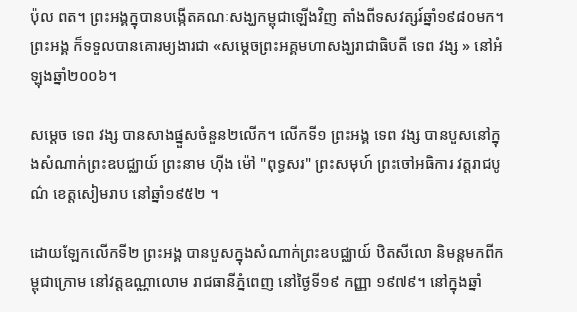ប៉ុល ពត។ ព្រះអង្គក្នុបានបង្កើតគណៈសង្ឃកម្ពុជាឡើងវិញ តាំងពីទសវត្សរ៍ឆ្នាំ១៩៨០មក។ ព្រះអង្គ ក៏ទទួលបានគោរម្យងារជា «សម្ដេចព្រះអគ្គមហាសង្ឃរាជាធិបតី ទេព វង្ស » នៅអំឡុងឆ្នាំ២០០៦។

សម្ដេច ទេព វង្ស បានសាងផ្នួសចំនួន២លើក។ លើកទី១ ព្រះអង្គ ទេព វង្ស បានបួសនៅក្នុងសំណាក់ព្រះឧបជ្ឈាយ៍ ព្រះនាម ហ៊ីង ម៉ៅ "ពុទ្ធសរ" ព្រះសមុហ៍ ព្រះចៅអធិការ វត្តរាជបូណ៌ ខេត្តសៀមរាប នៅឆ្នាំ១៩៥២ ។

ដោយឡែកលើកទី២ ព្រះអង្គ បានបួសក្នុងសំណាក់ព្រះឧបជ្ឈាយ៍ ឋិតសីលោ និមន្តមកពីកម្ពុជាក្រោម នៅវត្តឧណ្ណាលោម រាជធានីភ្នំពេញ នៅថ្ងៃទី១៩ កញ្ញា ១៩៧៩។ នៅក្នុងឆ្នាំ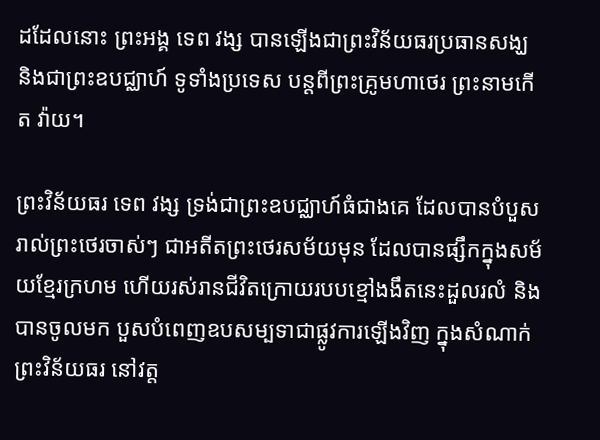ដដែលនោះ ព្រះអង្គ ទេព វង្ស បានឡើងជាព្រះវិន័យធរប្រធានសង្ឃ និងជាព្រះឧបជ្ឈាហ៍ ទូទាំងប្រទេស បន្តពីព្រះគ្រូមហាថេរ ព្រះនាមកើត វ៉ាយ។

ព្រះវិន័យធរ ទេព វង្ស ទ្រង់ជាព្រះឧបជ្ឈាហ៍ធំជាងគេ ដែលបានបំបួសរាល់ព្រះថេរចាស់ៗ ជាអតីតព្រះថេរសម័យមុន ដែលបានផ្សឹកក្នុងសម័យខ្មែរក្រហម ហើយរស់រានជីវិតក្រោយរបបខ្មៅងងឹតនេះដួលរលំ និងបានចូលមក បួសបំពេញឧបសម្បទាជាផ្លូវការឡើងវិញ ក្នុងសំណាក់ព្រះវិន័យធរ នៅវត្ត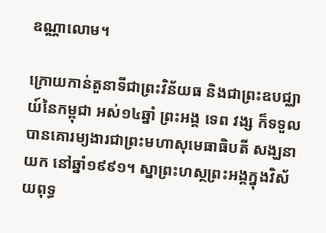ឧណ្ណាលោម។

ក្រោយកាន់តួនាទីជាព្រះវិន័យធ និងជាព្រះឧបជ្ឈាយ៍នៃកម្ពុជា អស់១៤ឆ្នាំ ព្រះអង្គ ទេព វង្ស ក៏ទទួលបានគោរម្យងារជាព្រះមហាសុមេធាធិបតី សង្ឃនាយក នៅឆ្នាំ១៩៩១។ ស្នាព្រះហស្ថព្រះអង្គក្នុងវិស័យពុទ្ធ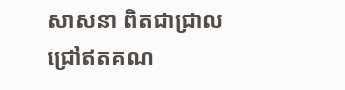សាសនា ពិតជាជ្រាលជ្រៅឥតគណ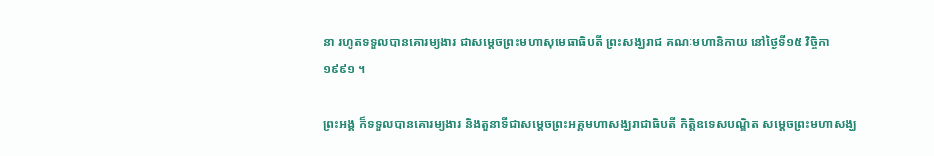នា រហូតទទួលបានគោរម្យងារ ជាសម្ដេចព្រះមហាសុមេធាធិបតី ព្រះសង្ឃរាជ គណៈមហានិកាយ នៅថ្ងៃទី១៥ វិច្ចិកា ១៩៩១ ។

ព្រះអង្គ ក៏ទទួលបានគោរម្យងារ និងតួនាទីជាសម្ដេចព្រះអគ្គមហាសង្ឃរាជាធិបតី កិត្តិឧទេសបណ្ឌិត សម្ដេចព្រះមហាសង្ឃ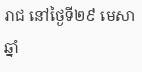រាជ នៅថ្ងៃទី២៩ មេសា ឆ្នាំ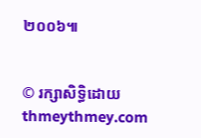២០០៦៕


© រក្សាសិទ្ធិដោយ thmeythmey.com